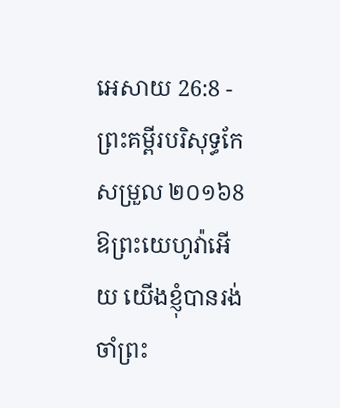អេសាយ 26:8 - ព្រះគម្ពីរបរិសុទ្ធកែសម្រួល ២០១៦8 ឱព្រះយេហូវ៉ាអើយ យើងខ្ញុំបានរង់ចាំព្រះ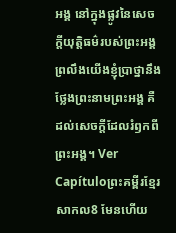អង្គ នៅក្នុងផ្លូវនៃសេចក្ដីយុត្តិធម៌របស់ព្រះអង្គ ព្រលឹងយើងខ្ញុំប្រាថ្នានឹងថ្លែងព្រះនាមព្រះអង្គ គឺដល់សេចក្ដីដែលរំឭកពីព្រះអង្គ។ Ver Capítuloព្រះគម្ពីរខ្មែរសាកល8 មែនហើយ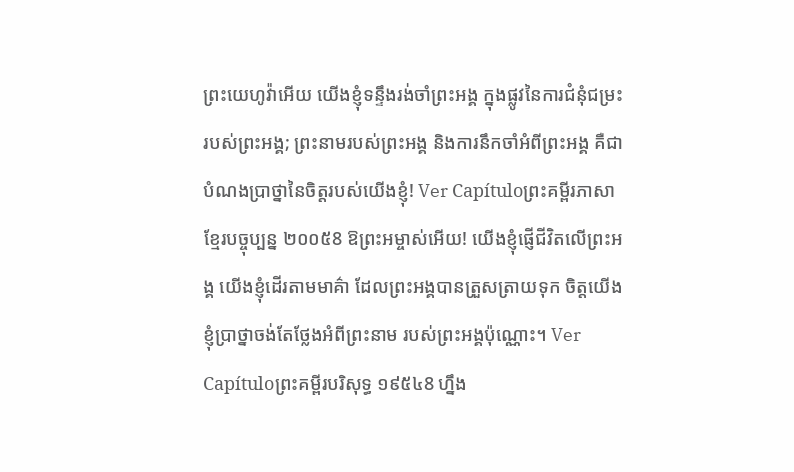ព្រះយេហូវ៉ាអើយ យើងខ្ញុំទន្ទឹងរង់ចាំព្រះអង្គ ក្នុងផ្លូវនៃការជំនុំជម្រះរបស់ព្រះអង្គ; ព្រះនាមរបស់ព្រះអង្គ និងការនឹកចាំអំពីព្រះអង្គ គឺជាបំណងប្រាថ្នានៃចិត្តរបស់យើងខ្ញុំ! Ver Capítuloព្រះគម្ពីរភាសាខ្មែរបច្ចុប្បន្ន ២០០៥8 ឱព្រះអម្ចាស់អើយ! យើងខ្ញុំផ្ញើជីវិតលើព្រះអង្គ យើងខ្ញុំដើរតាមមាគ៌ា ដែលព្រះអង្គបានត្រួសត្រាយទុក ចិត្តយើងខ្ញុំប្រាថ្នាចង់តែថ្លែងអំពីព្រះនាម របស់ព្រះអង្គប៉ុណ្ណោះ។ Ver Capítuloព្រះគម្ពីរបរិសុទ្ធ ១៩៥៤8 ហ្នឹង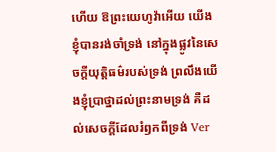ហើយ ឱព្រះយេហូវ៉ាអើយ យើងខ្ញុំបានរង់ចាំទ្រង់ នៅក្នុងផ្លូវនៃសេចក្ដីយុត្តិធម៌របស់ទ្រង់ ព្រលឹងយើងខ្ញុំប្រាថ្នាដល់ព្រះនាមទ្រង់ គឺដល់សេចក្ដីដែលរំឭកពីទ្រង់ Ver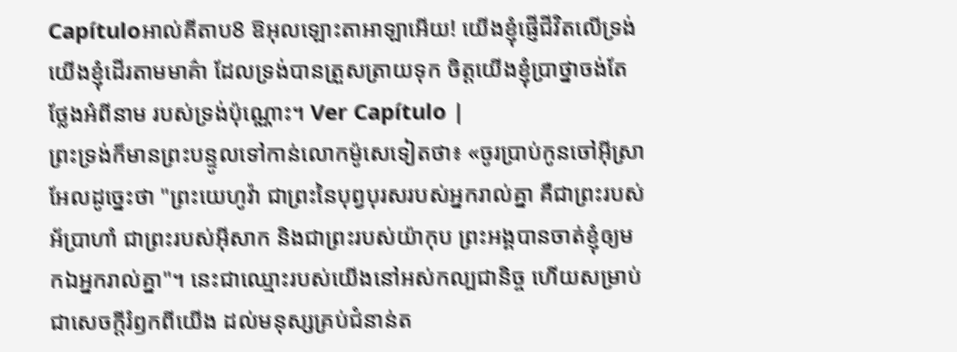Capítuloអាល់គីតាប8 ឱអុលឡោះតាអាឡាអើយ! យើងខ្ញុំផ្ញើជីវិតលើទ្រង់ យើងខ្ញុំដើរតាមមាគ៌ា ដែលទ្រង់បានត្រួសត្រាយទុក ចិត្តយើងខ្ញុំប្រាថ្នាចង់តែថ្លែងអំពីនាម របស់ទ្រង់ប៉ុណ្ណោះ។ Ver Capítulo |
ព្រះទ្រង់ក៏មានព្រះបន្ទូលទៅកាន់លោកម៉ូសេទៀតថា៖ «ចូរប្រាប់កូនចៅអ៊ីស្រាអែលដូច្នេះថា "ព្រះយេហូវ៉ា ជាព្រះនៃបុព្វបុរសរបស់អ្នករាល់គ្នា គឺជាព្រះរបស់អ័ប្រាហាំ ជាព្រះរបស់អ៊ីសាក និងជាព្រះរបស់យ៉ាកុប ព្រះអង្គបានចាត់ខ្ញុំឲ្យមកឯអ្នករាល់គ្នា"។ នេះជាឈ្មោះរបស់យើងនៅអស់កល្បជានិច្ច ហើយសម្រាប់ជាសេចក្ដីរំឭកពីយើង ដល់មនុស្សគ្រប់ជំនាន់ត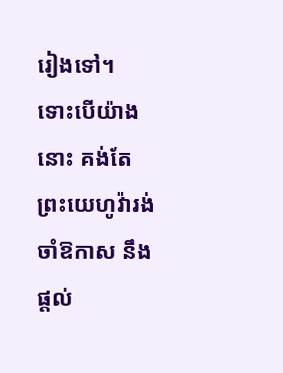រៀងទៅ។
ទោះបើយ៉ាងនោះ គង់តែព្រះយេហូវ៉ារង់ចាំឱកាស នឹងផ្តល់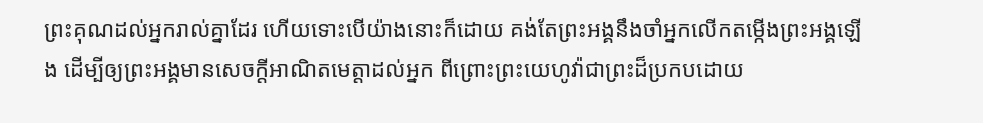ព្រះគុណដល់អ្នករាល់គ្នាដែរ ហើយទោះបើយ៉ាងនោះក៏ដោយ គង់តែព្រះអង្គនឹងចាំអ្នកលើកតម្កើងព្រះអង្គឡើង ដើម្បីឲ្យព្រះអង្គមានសេចក្ដីអាណិតមេត្តាដល់អ្នក ពីព្រោះព្រះយេហូវ៉ាជាព្រះដ៏ប្រកបដោយ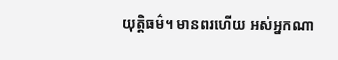យុត្តិធម៌។ មានពរហើយ អស់អ្នកណា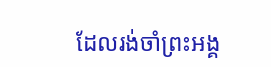ដែលរង់ចាំព្រះអង្គ